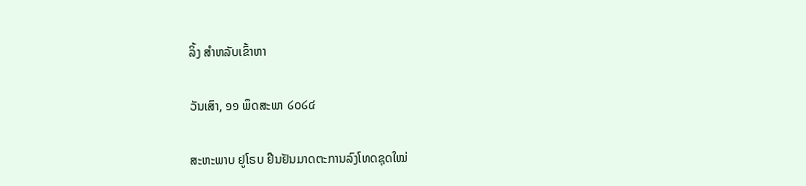ລິ້ງ ສຳຫລັບເຂົ້າຫາ

ວັນເສົາ, ໑໑ ພຶດສະພາ ໒໐໒໔

ສະຫະພາບ ຢູໂຣບ ຢືນຢັນມາດຕະການລົງໂທດຊຸດໃໝ່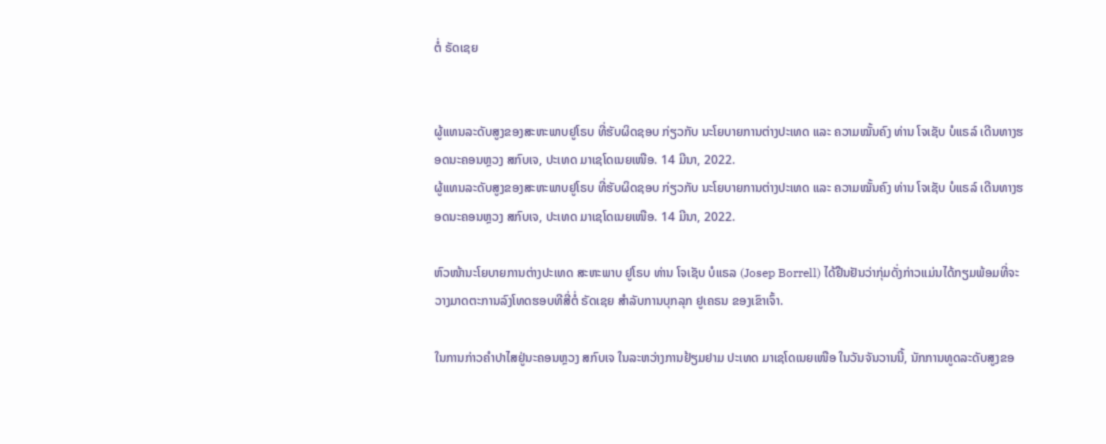ຕໍ່ ຣັດເຊຍ


ຜູ້ແທນລະດັບສູງຂອງສະຫະພາບຢູໂຣບ ທີ່ຮັບຜິດຊອບ ກ່ຽວກັບ ນະໂຍບາຍການຕ່າງປະເທດ ແລະ ຄວາມໝັ້ນຄົງ ທ່ານ ໂຈເຊັບ ບໍແຣລ໌ ເດີນທາງຮອດນະຄອນຫຼວງ ສກົບເຈ, ປະເທດ ມາເຊໂດເນຍເໜືອ. 14 ມີນາ, 2022.
ຜູ້ແທນລະດັບສູງຂອງສະຫະພາບຢູໂຣບ ທີ່ຮັບຜິດຊອບ ກ່ຽວກັບ ນະໂຍບາຍການຕ່າງປະເທດ ແລະ ຄວາມໝັ້ນຄົງ ທ່ານ ໂຈເຊັບ ບໍແຣລ໌ ເດີນທາງຮອດນະຄອນຫຼວງ ສກົບເຈ, ປະເທດ ມາເຊໂດເນຍເໜືອ. 14 ມີນາ, 2022.

ຫົວໜ້ານະໂຍບາຍການຕ່າງປະເທດ ສະຫະພາບ ຢູໂຣບ ທ່ານ ໂຈເຊັບ ບໍແຣລ (Josep Borrell) ໄດ້ຢືນຢັນວ່າກຸ່ມດັ່ງກ່າວແມ່ນໄດ້ກຽມພ້ອມທີ່ຈະວາງມາດຕະການລົງໂທດຮອບທີສີ່ຕໍ່ ຣັດເຊຍ ສຳລັບການບຸກລຸກ ຢູເຄຣນ ຂອງເຂົາເຈົ້າ.

ໃນການກ່າວຄຳປາໄສຢູ່ນະຄອນຫຼວງ ສກົບເຈ ໃນລະຫວ່າງການຢ້ຽມຢາມ ປະເທດ ມາເຊໂດເນຍເໜືອ ໃນວັນຈັນວານນີ້, ນັກການທູດລະດັບສູງຂອ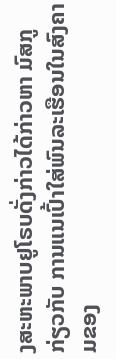ງສະຫະພາບຢູໂຣບດັ່ງກ່າວໄດ້ກ່າວຫາ ມົສກູ ກ່ຽວກັບ ການແນເປົ້າໃສ່ພົນລະເຮືອນໃນສົງຄາມຂອງ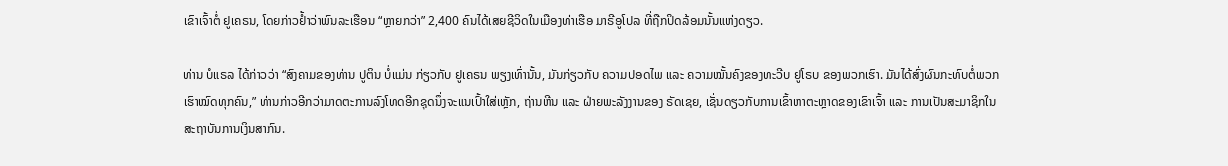ເຂົາເຈົ້າຕໍ່ ຢູເຄຣນ, ໂດຍກ່າວຢໍ້າວ່າພົນລະເຮືອນ “ຫຼາຍກວ່າ” 2,400 ຄົນໄດ້ເສຍຊີວິດໃນເມືອງທ່າເຮືອ ມາຣີອູໂປລ ທີ່ຖືກປິດລ້ອມນັ້ນແຫ່ງດຽວ.

ທ່ານ ບໍແຣລ ໄດ້ກ່າວວ່າ “ສົງຄາມຂອງທ່ານ ປູຕິນ ບໍ່ແມ່ນ ກ່ຽວກັບ ຢູເຄຣນ ພຽງເທົ່ານັ້ນ, ມັນກ່ຽວກັບ ຄວາມປອດໄພ ແລະ ຄວາມໝັ້ນຄົງຂອງທະວີບ ຢູໂຣບ ຂອງພວກເຮົາ. ມັນໄດ້ສົ່ງຜົນກະທົບຕໍ່ພວກເຮົາໝົດທຸກຄົນ,” ທ່ານກ່າວອີກວ່າມາດຕະການລົງໂທດອີກຊຸດນຶ່ງຈະແນເປົ້າໃສ່ເຫຼັກ, ຖ່ານຫີນ ແລະ ຝ່າຍພະລັງງານຂອງ ຣັດເຊຍ, ເຊັ່ນດຽວກັບການເຂົ້າຫາຕະຫຼາດຂອງເຂົາເຈົ້າ ແລະ ການເປັນສະມາຊິກໃນສະຖາບັນການເງິນສາກົນ.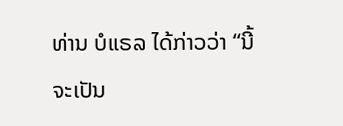ທ່ານ ບໍແຣລ ໄດ້ກ່າວວ່າ “ນີ້ຈະເປັນ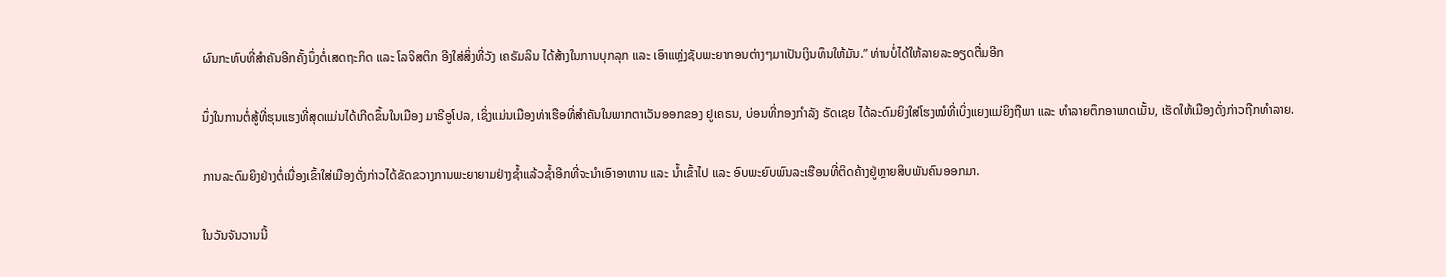ຜົນກະທົບທີ່ສຳຄັນອີກຄັ້ງນຶ່ງຕໍ່ເສດຖະກິດ ແລະ ໂລຈິສຕິກ ອີງໃສ່ສິ່ງທີ່ວັງ ເຄຣັມລິນ ໄດ້ສ້າງໃນການບຸກລຸກ ແລະ ເອົາແຫຼ່ງຊັບພະຍາກອນຕ່າງໆມາເປັນເງິນທຶນໃຫ້ມັນ.” ທ່ານບໍ່ໄດ້ໃຫ້ລາຍລະອຽດຕື່ມອີກ

ນຶ່ງໃນການຕໍ່ສູ້ທີ່ຮຸນແຮງທີ່ສຸດແມ່ນໄດ້ເກີດຂຶ້ນໃນເມືອງ ມາຣີອູໂປລ, ເຊິ່ງແມ່ນເມືອງທ່າເຮືອທີ່ສຳຄັນໃນພາກຕາເວັນອອກຂອງ ຢູເຄຣນ, ບ່ອນທີ່ກອງກຳລັງ ຣັດເຊຍ ໄດ້ລະດົມຍິງໃສ່ໂຮງໝໍທີ່ເບິ່ງແຍງແມ່ຍິງຖືພາ ແລະ ທຳລາຍຕຶກອາພາດເມັ້ນ, ເຮັດໃຫ້ເມືອງດັ່ງກ່າວຖືກທຳລາຍ.

ການລະດົມຍິງຢ່າງຕໍ່ເນື່ອງເຂົ້າໃສ່ເມືອງດັ່ງກ່າວໄດ້ຂັດຂວາງການພະຍາຍາມຢ່າງຊໍ້າແລ້ວຊໍ້າອີກທີ່ຈະນຳເອົາອາຫານ ແລະ ນໍ້າເຂົ້າໄປ ແລະ ອົບພະຍົບພົນລະເຮືອນທີ່ຕິດຄ້າງຢູ່ຫຼາຍສິບພັນຄົນອອກມາ.

ໃນວັນຈັນວານນີ້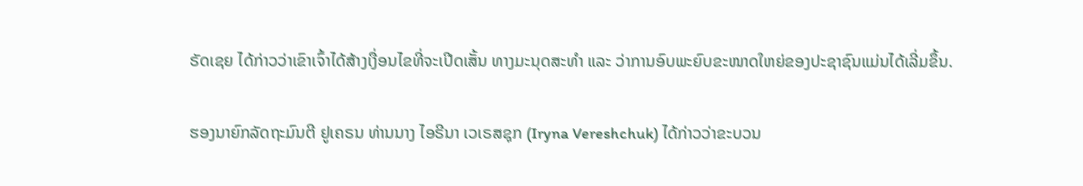ຣັດເຊຍ ໄດ້ກ່າວວ່າເຂົາເຈົ້າໄດ້ສ້າງເງື່ອນໄຂທີ່ຈະເປີດເສັ້ນ ທາງມະນຸດສະທຳ ແລະ ວ່າການອົບພະຍົບຂະໜາດໃຫຍ່ຂອງປະຊາຊົນແມ່ນໄດ້ເລີ່ມຂຶ້ນ.

ຮອງນາຍົກລັດຖະມົນຕີ ຢູເຄຣນ ທ່ານນາງ ໄອຣີນາ ເວເຣສຊຸກ (Iryna Vereshchuk) ໄດ້ກ່າວວ່າຂະບວນ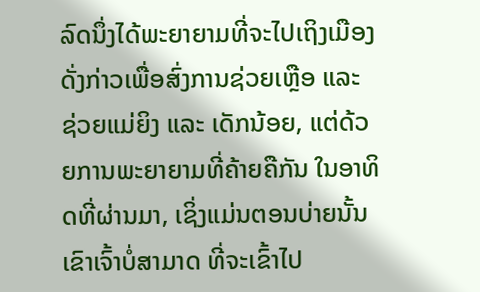ລົດນຶ່ງໄດ້ພະຍາຍາມທີ່ຈະໄປເຖິງເມືອງດັ່ງກ່າວເພື່ອສົ່ງການຊ່ວຍເຫຼືອ ແລະ ຊ່ວຍແມ່ຍິງ ແລະ ເດັກນ້ອຍ, ແຕ່ດ້ວຍການພະຍາຍາມທີ່ຄ້າຍຄືກັນ ໃນອາທິດທີ່ຜ່ານມາ, ເຊິ່ງແມ່ນຕອນບ່າຍນັ້ນ ເຂົາເຈົ້າບໍ່ສາມາດ ທີ່ຈະເຂົ້າໄປ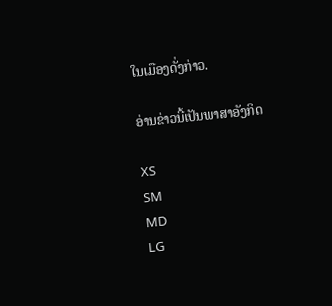ໃນເມືອງດັ່ງກ່າວ.

ອ່ານຂ່າວນີ້ເປັນພາສາອັງກິດ

XS
SM
MD
LG